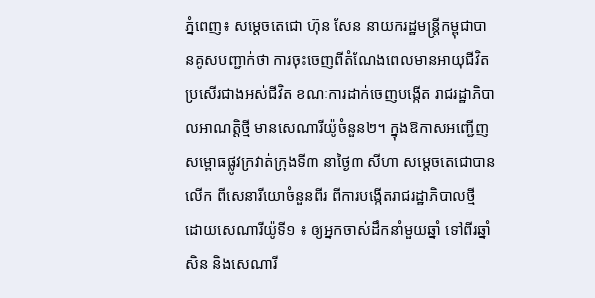ភ្នំពេញ៖ សម្តេចតេជោ ហ៊ុន សែន នាយករដ្ឋមន្ត្រីកម្ពុជាបានគូសបញ្ជាក់ថា ការចុះចេញពីតំណែងពេលមានអាយុជីវិត ប្រសើរជាងអស់ជីវិត ខណៈការដាក់ចេញបង្កើត រាជរដ្ឋាភិបាលអាណត្តិថ្មី មានសេណារីយ៉ូចំនួន២។ ក្នុងឱកាសអញ្ជើញសម្ពោធផ្លូវក្រវាត់ក្រុងទី៣ នាថ្ងៃ៣ សីហា សម្តេចតេជោបានលើក ពីសេនារីយោចំនួនពីរ ពីការបង្កើតរាជរដ្ឋាភិបាលថ្មី ដោយសេណារីយ៉ូទី១ ៖ ឲ្យអ្នកចាស់ដឹកនាំមួយឆ្នាំ ទៅពីរឆ្នាំសិន និងសេណារី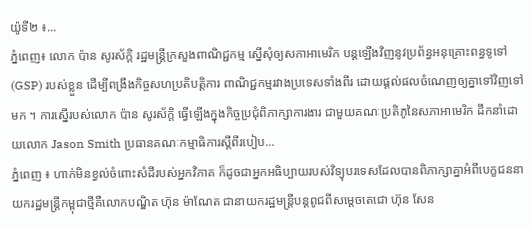យ៉ូទី២ ៖...
ភ្នំពេញ៖ លោក ប៉ាន សូរស័ក្ដិ រដ្ឋមន្ត្រីក្រសួងពាណិជ្ជកម្ម ស្នើសុំឲ្យសភាអាមេរិក បន្តឡើងវិញនូវប្រព័ន្ធអនុគ្រោះពន្ធទូទៅ (GSP) របស់ខ្លួន ដើម្បីពង្រឹងកិច្ចសហប្រតិបត្តិការ ពាណិជ្ជកម្មរវាងប្រទេសទាំងពីរ ដោយផ្ដល់ផលចំណេញឲ្យគ្នាទៅវិញទៅមក ។ ការស្នើរបស់លោក ប៉ាន សូរស័ក្ដិ ធ្វើឡើងក្នុងកិច្ចប្រជុំពិភាក្សាការងារ ជាមួយគណៈប្រតិភូនៃសភាអាមេរិក ដឹកនាំដោយលោក Jason Smith ប្រធានគណៈកម្មាធិការស្តីពីរបៀប...
ភ្នំពេញ ៖ ហាក់មិនខ្វល់ចំពោះសំដីរបស់អ្នកវិភាគ ក៏ដូចជាអ្នកអធិប្បាយរបស់វិទ្យុបរទេសដែលបានពិភាក្សាគ្នាអំពីបេក្ខជននាយករដ្ឋមន្រ្តីកម្ពុជាថ្មីគឺលោកបណ្ឌិត ហ៊ុន ម៉ាណែត ជានាយករដ្ឋមន្រ្តីបន្តពូជពីសម្តេចតេជោ ហ៊ុន សែន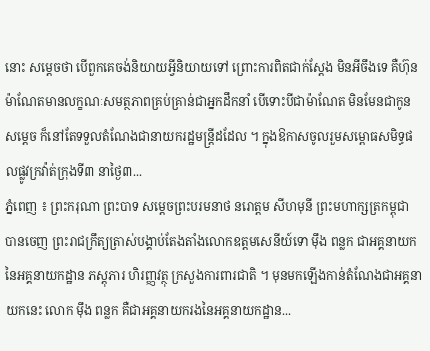នោះ សម្តេចថា បើពួកគេចង់និយាយអ្វីនិយាយទៅ ព្រោះការពិតជាក់ស្តែង មិនអីចឹងទេ គឺហ៊ុន ម៉ាណែតមានលក្ខណៈសមត្ថភាពគ្រប់គ្រាន់ជាអ្នកដឹកនាំ បើទោះបីជាម៉ាណែត មិនមែនជាកូនសម្តេច ក៏នៅតែទទួលតំណែងជានាយករដ្ឋមន្រ្តីដដែល ។ ក្នុងឱកាសចូលរួមសម្ពោធសមិទ្ធផលផ្លូវក្រវ៉ាត់ក្រុងទី៣ នាថ្ងៃ៣...
ភ្នំពេញ ៖ ព្រះករុណា ព្រះបាទ សម្តេចព្រះបរមនាថ នរោត្តម សីហមុនី ព្រះមហាក្សត្រកម្ពុជា បានចេញ ព្រះរាជក្រឹត្យត្រាស់បង្គាប់តែងតាំងលោកឧត្តមសេនីយ៍ទោ ម៉ឹង ពន្លក ជាអគ្គនាយកនៃអគ្គនាយកដ្ឋាន ភស្តុភារ ហិរញ្ញវត្ថុ ក្រសួងការពារជាតិ ។ មុនមកឡើងកាន់តំណែងជាអគ្គនាយកនេះ លោក ម៉ឹង ពន្លក គឺជាអគ្គនាយករងនៃអគ្គនាយកដ្ឋាន...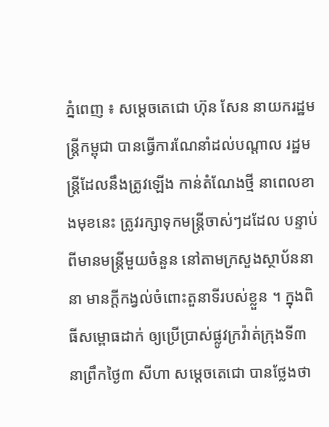ភ្នំពេញ ៖ សម្ដេចតេជោ ហ៊ុន សែន នាយករដ្ឋមន្ដ្រីកម្ពុជា បានធ្វើការណែនាំដល់បណ្តាល រដ្ឋមន្ដ្រីដែលនឹងត្រូវឡើង កាន់តំណែងថ្មី នាពេលខាងមុខនេះ ត្រូវរក្សាទុកមន្ដ្រីចាស់ៗដដែល បន្ទាប់ពីមានមន្ដ្រីមួយចំនួន នៅតាមក្រសួងស្ថាប័ននានា មានក្ដីកង្វល់ចំពោះតួនាទីរបស់ខ្លួន ។ ក្នុងពិធីសម្ពោធដាក់ ឲ្យប្រើប្រាស់ផ្លូវក្រវ៉ាត់ក្រុងទី៣ នាព្រឹកថ្ងៃ៣ សីហា សម្ដេចតេជោ បានថ្លែងថា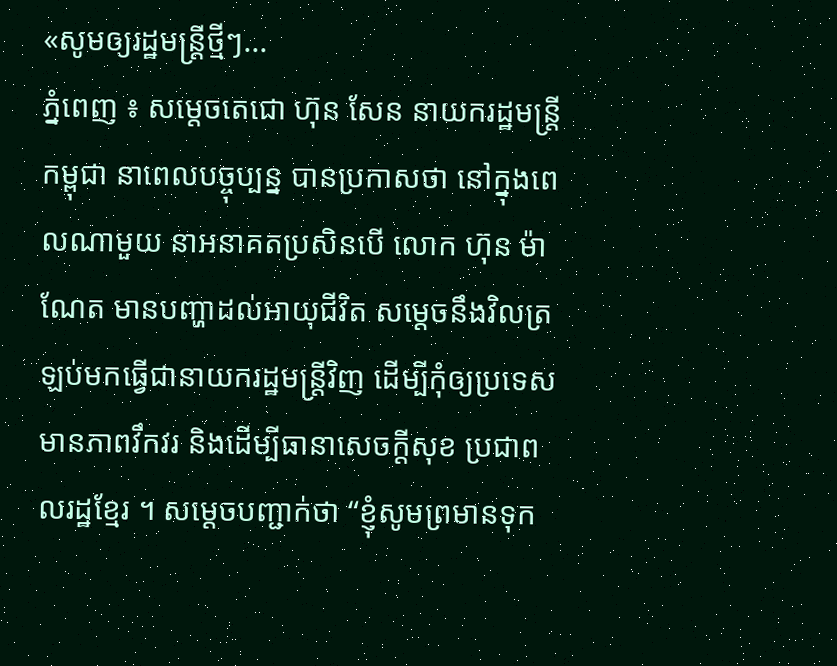«សូមឲ្យរដ្ឋមន្ដ្រីថ្មីៗ...
ភ្នំពេញ ៖ សម្តេចតេជោ ហ៊ុន សែន នាយករដ្ឋមន្រ្តីកម្ពុជា នាពេលបច្ចុប្បន្ន បានប្រកាសថា នៅក្នុងពេលណាមួយ នាអនាគតប្រសិនបើ លោក ហ៊ុន ម៉ាណែត មានបញ្ហាដល់អាយុជីវិត សម្តេចនឹងវិលត្រឡប់មកធ្វើជានាយករដ្ឋមន្រ្តីវិញ ដើម្បីកុំឲ្យប្រទេសមានភាពវឹកវរ និងដើម្បីធានាសេចក្តីសុខ ប្រជាពលរដ្ឋខ្មែរ ។ សម្តេចបញ្ជាក់ថា “ខ្ញុំសូមព្រមានទុក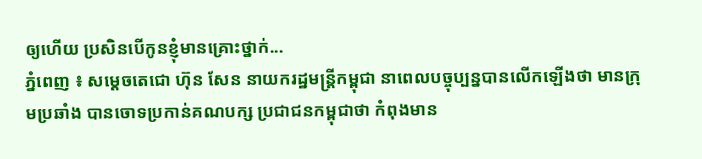ឲ្យហើយ ប្រសិនបើកូនខ្ញុំមានគ្រោះថ្នាក់...
ភ្នំពេញ ៖ សម្តេចតេជោ ហ៊ុន សែន នាយករដ្ឋមន្រ្តីកម្ពុជា នាពេលបច្ចុប្បន្នបានលើកឡើងថា មានក្រុមប្រឆាំង បានចោទប្រកាន់គណបក្ស ប្រជាជនកម្ពុជាថា កំពុងមាន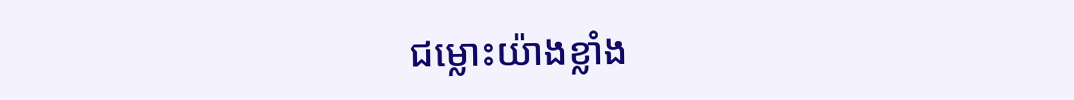ជម្លោះយ៉ាងខ្លាំង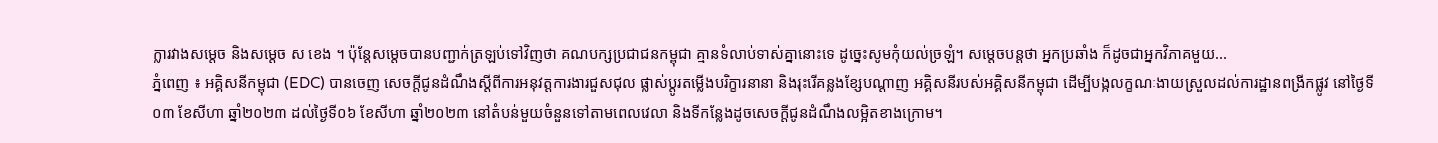ក្លារវាងសម្តេច និងសម្តេច ស ខេង ។ ប៉ុន្តែសម្តេចបានបញ្ជាក់ត្រឡប់ទៅវិញថា គណបក្សប្រជាជនកម្ពុជា គ្មានទំលាប់ទាស់គ្នានោះទេ ដូច្នេះសូមកុំយល់ច្រឡំ។ សម្តេចបន្តថា អ្នកប្រឆាំង ក៏ដូចជាអ្នកវិភាគមួយ...
ភ្នំពេញ ៖ អគ្គិសនីកម្ពុជា (EDC) បានចេញ សេចក្តីជូនដំណឹងស្តីពីការអនុវត្តការងារជួសជុល ផ្លាស់ប្តូរតម្លើងបរិក្ខារនានា និងរុះរើគន្លងខ្សែបណ្តាញ អគ្គិសនីរបស់អគ្គិសនីកម្ពុជា ដើម្បីបង្កលក្ខណៈងាយស្រួលដល់ការដ្ឋានពង្រីកផ្លូវ នៅថ្ងៃទី០៣ ខែសីហា ឆ្នាំ២០២៣ ដល់ថ្ងៃទី០៦ ខែសីហា ឆ្នាំ២០២៣ នៅតំបន់មួយចំនួនទៅតាមពេលវេលា និងទីកន្លែងដូចសេចក្តីជូនដំណឹងលម្អិតខាងក្រោម។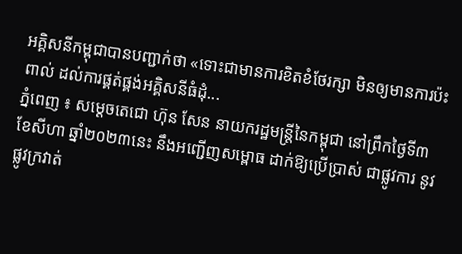អគ្គិសនីកម្ពុជាបានបញ្ជាក់ថា «ទោះជាមានការខិតខំថែរក្សា មិនឲ្យមានការប៉ះពាល់ ដល់ការផ្គត់ផ្គង់អគ្គិសនីធំដុំ...
ភ្នំពេញ ៖ សម្ដេចតេជោ ហ៊ុន សែន នាយករដ្ឋមន្រ្តីនៃកម្ពុជា នៅព្រឹកថ្ងៃទី៣ ខែសីហា ឆ្នាំ២០២៣នេះ នឹងអញ្ជើញសម្ពោធ ដាក់ឱ្យប្រើប្រាស់ ជាផ្លូវការ នូវផ្លូវក្រវាត់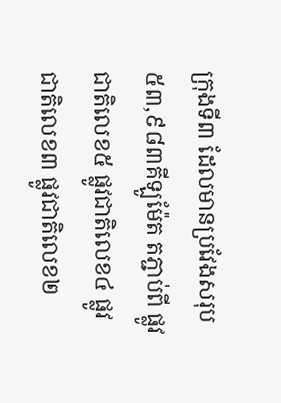ក្រុងទី៣ ដែលមានប្រវែងសរុប ៥៣,៩៨៣គីឡូម៉ែត តភ្ជាប់ពី ផ្លូវជាតិលេខ៥ ផ្លូវជាតិលេខ៤ ផ្លូវជាតិលេខ៣ ផ្លូវជាតិលេខ២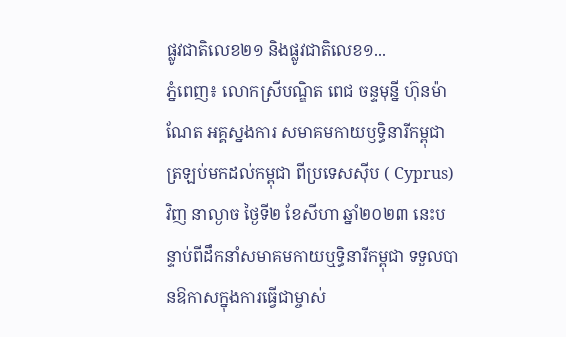ផ្លូវជាតិលេខ២១ និងផ្លូវជាតិលេខ១...
ភ្នំពេញ៖ លោកស្រីបណ្ឌិត ពេជ ចន្ទមុន្នី ហ៊ុនម៉ាណែត អគ្គស្នងការ សមាគមកាយឫទ្ធិនារីកម្ពុជា ត្រឡប់មកដល់កម្ពុជា ពីប្រទេសស៊ីប ( Cyprus) វិញ នាល្ងាច ថ្ងៃទី២ ខែសីហា ឆ្នាំ២០២៣ នេះបន្ទាប់ពីដឹកនាំសមាគមកាយឬទ្ធិនារីកម្ពុជា ទទួលបានឱកាសក្នុងការធ្វើជាម្ចាស់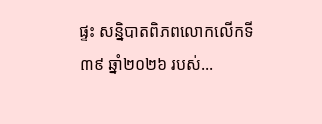ផ្ទះ សន្និបាតពិភពលោកលើកទី ៣៩ ឆ្នាំ២០២៦ របស់...